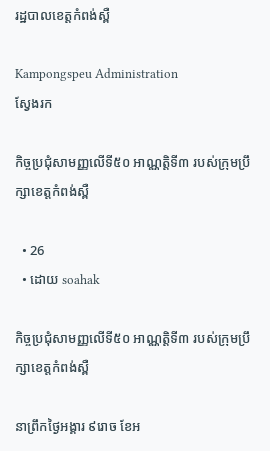រដ្ឋបាលខេត្តកំពង់ស្ពឺ

Kampongspeu Administration
ស្វែងរក

កិច្ចប្រជុំសាមញ្ញលើទី៥០ អាណ្ណតិ្តទី៣ របស់ក្រុមប្រឹក្សាខេត្តកំពង់ស្ពឺ

  • 26
  • ដោយ soahak

កិច្ចប្រជុំសាមញ្ញលើទី៥០ អាណ្ណតិ្តទី៣ របស់ក្រុមប្រឹក្សាខេត្តកំពង់ស្ពឺ

នាព្រឹកថ្ងៃអង្គារ ៩រោច ខែអ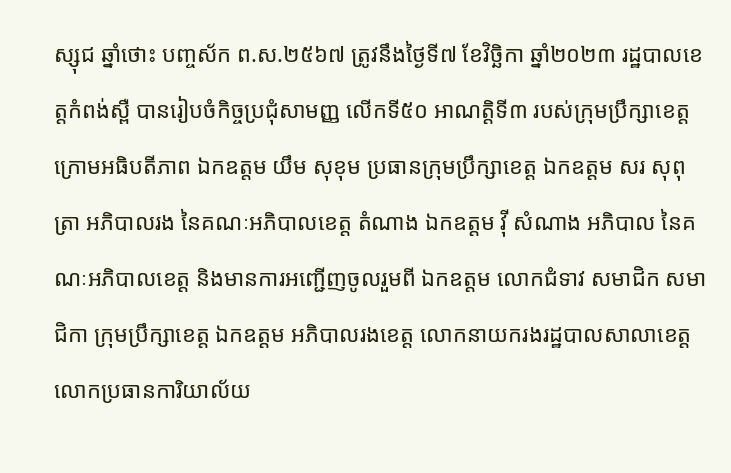ស្សុជ ឆ្នាំថោះ បញ្ចស័ក ព.ស.២៥៦៧ ត្រូវនឹងថ្ងៃទី៧ ខែវិច្ឆិកា ឆ្នាំ២០២៣ រដ្ឋបាលខេត្តកំពង់ស្ពឺ បានរៀបចំកិច្ចប្រជុំសាមញ្ញ លើកទី៥០ អាណត្តិទី៣ របស់ក្រុមប្រឹក្សាខេត្ត ក្រោមអធិបតីភាព ឯកឧត្តម យឹម សុខុម ប្រធានក្រុមប្រឹក្សាខេត្ត ឯកឧត្តម សរ សុពុត្រា អភិបាលរង នៃគណៈអភិបាលខេត្ត តំណាង ឯកឧត្តម វ៉ី សំណាង អភិបាល នៃគណៈអភិបាលខេត្ត និងមានការអញ្ជើញចូលរួមពី ឯកឧត្តម លោកជំទាវ សមាជិក សមាជិកា ក្រុមប្រឹក្សាខេត្ត ឯកឧត្តម អភិបាលរងខេត្ត លោកនាយករងរដ្ឋបាលសាលាខេត្ត លោកប្រធានការិយាល័យ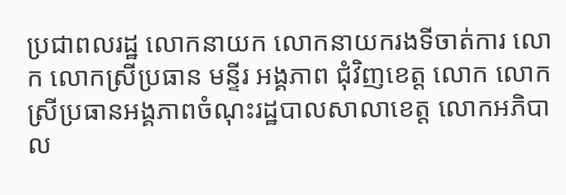ប្រជាពលរដ្ឋ លោកនាយក លោកនាយករងទីចាត់ការ លោក លោកស្រីប្រធាន មន្ទីរ អង្គភាព ជុំវិញខេត្ត លោក លោកស្រីប្រធានអង្គភាពចំណុះរដ្ឋបាលសាលាខេត្ត លោកអភិបាល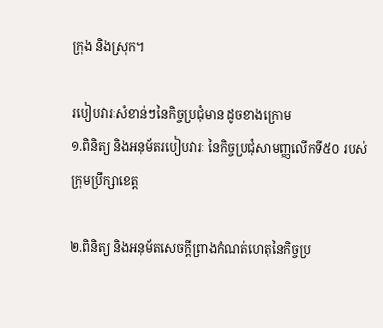ក្រុង និងស្រុក។

របៀបវារៈសំខាន់ៗនៃកិច្ចប្រជុំមាន ដូចខាងក្រោម
១.ពិនិត្យ និងអនុម័តរបៀបវារៈ នៃកិច្ចប្រជុំសាមញ្ញលើកទី៥០ របស់ក្រុមប្រឹក្សាខេត្ត

២.ពិនិត្យ និងអនុម័តសេចក្ដីព្រាងកំណត់ហេតុនៃកិច្ចប្រ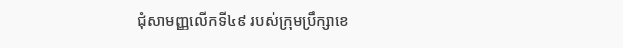ជុំសាមញ្ញលើកទី៤៩ របស់ក្រុមប្រឹក្សាខេ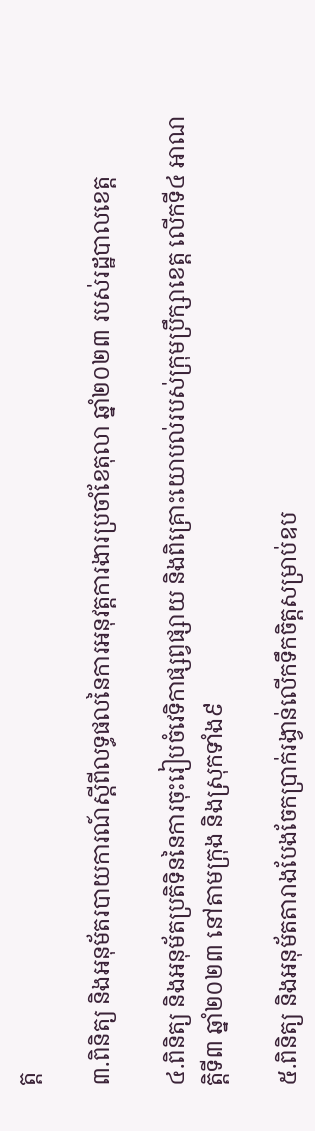ត្ត

៣.ពិនិត្យ និងអនុម័តរបាយការណ៍ស្ដីពីលទ្ធផលនៃការអនុវត្តការងារប្រចាំខែតុលា ឆ្នាំ២០២៣ របស់រដ្ឋបាលខេត្ត

៤.ពិនិត្យ និងអនុម័តប្រតិទិននៃការចុះរៀបចំវេទិកាផ្សព្វផ្សាយ និងពិគ្រោះយោបល់របស់ក្រុមប្រឹក្សាខេត្ត លើកទី៤ អាណត្តិទី៣ ឆ្នាំ២០២៣ នៅតាមក្រុង និងស្រុកទាំង៩

៥.ពិនិត្យ និងអនុម័តតារាងបែងចែកប្រាក់រង្វាន់លើកទឹកចិត្តសម្រាប់ឧប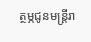ត្ថម្ភជូនមន្ត្រីរា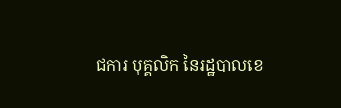ជការ បុគ្គលិក នៃរដ្ឋបាលខេ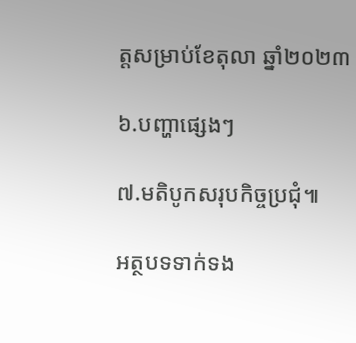ត្តសម្រាប់ខែតុលា ឆ្នាំ២០២៣

៦.បញ្ហាផ្សេងៗ

៧.មតិបូកសរុបកិច្ចប្រជុំ៕

អត្ថបទទាក់ទង